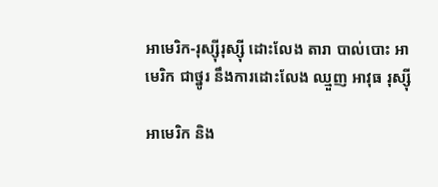អាមេរិក-រុស្ស៊ីរុស្ស៊ី ដោះលែង តារា បាល់បោះ អាមេរិក ជាថ្នូរ នឹងការដោះលែង ឈ្មួញ អាវុធ រុស្ស៊ី

អាមេរិក និង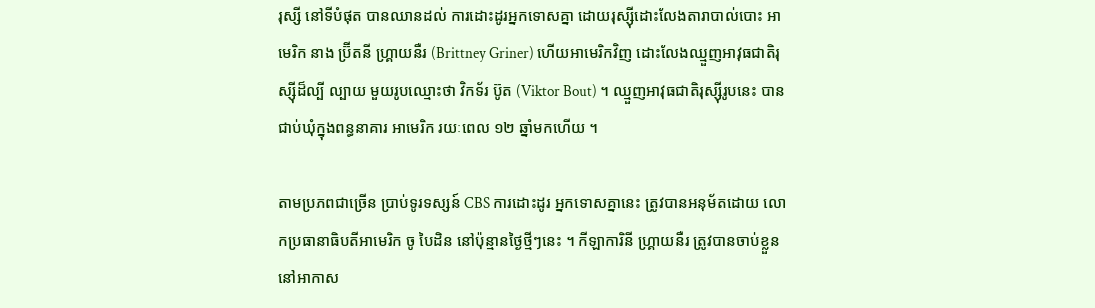រុស្សី នៅទីបំផុត បានឈានដល់ ការដោះដូរអ្នកទោសគ្នា ដោយរុស្ស៊ីដោះលែងតារាបាល់បោះ អាមេរិក នាង ប៊្រីតនី ហ្គ្រាយនឺរ (Brittney Griner) ហើយអាមេរិកវិញ ដោះលែងឈ្មួញអាវុធជាតិរុស្ស៊ីដ៏ល្បី ល្បាយ មួយរូបឈ្មោះថា វិកទ័រ ប៊ូត (Viktor Bout) ។ ឈ្មួញអាវុធជាតិរុស្ស៊ីរូបនេះ បានជាប់ឃុំក្នុងពន្ធនាគារ អាមេរិក រយៈពេល ១២ ឆ្នាំមកហើយ ។

តាមប្រភពជាច្រើន ប្រាប់ទូរទស្សន៍ CBS ការដោះដូរ អ្នកទោសគ្នានេះ ត្រូវបានអនុម័តដោយ លោកប្រធានាធិបតីអាមេរិក ចូ បៃដិន នៅប៉ុន្មានថ្ងៃថ្មីៗនេះ ។ កីឡាការិនី ហ្គ្រាយនឺរ ត្រូវបានចាប់ខ្លួននៅអាកាស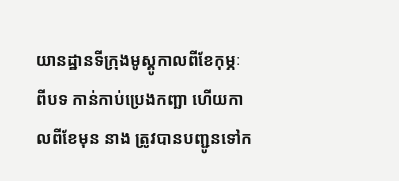យានដ្ឋានទីក្រុងមូស្គូកាលពីខែកុម្ភៈ ពីបទ កាន់កាប់ប្រេងកញ្ឆា ហើយកាលពីខែមុន នាង ត្រូវបានបញ្ជូនទៅក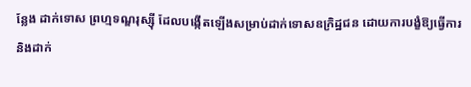ន្លែង ដាក់ទោស ព្រហ្មទណ្ឌរុស្ស៊ី ដែលបង្កើតឡើងសម្រាប់ដាក់ទោសឧក្រិដ្ឋជន ដោយការបង្ខំឱ្យធ្វើការ និងដាក់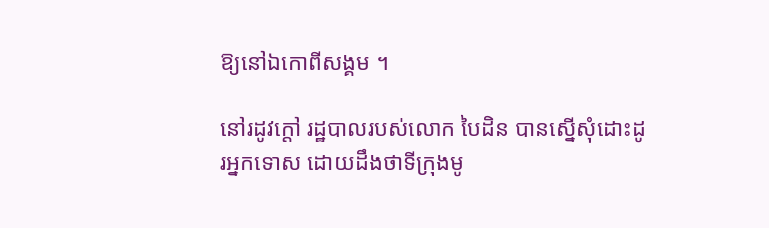ឱ្យនៅឯកោពីសង្គម ។

នៅរដូវក្តៅ រដ្ឋបាលរបស់លោក បៃដិន បានស្នើសុំដោះដូរអ្នកទោស ដោយដឹងថាទីក្រុងមូ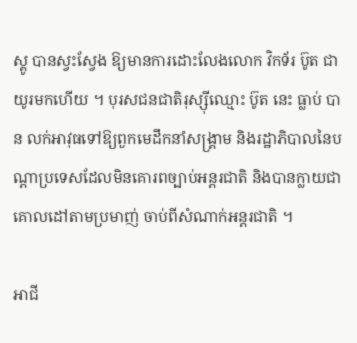ស្គូ បានស្វះស្វែង ឱ្យមានការដោះលែងលោក វិកទ័រ ប៊ូត ជាយូរមកហើយ ។ បុរសជនជាតិរុស្ស៊ីឈ្មោះ ប៊ូត នេះ ធ្លាប់ បាន លក់អាវុធទៅឱ្យពួកមេដឹកនាំសង្រ្គាម និងរដ្ឋាភិបាលនៃបណ្តាប្រទេសដែលមិនគោរពច្បាប់អន្តរជាតិ និងបានក្លាយជាគោលដៅតាមប្រមាញ់ ចាប់ពីសំណាក់អន្តរជាតិ ។

អាជី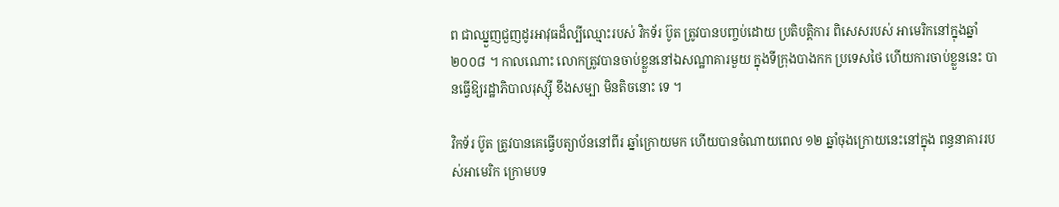ព ជាឈ្នួញជួញដូរអាវុធដ៏ល្បីឈ្មោះរបស់ វិកទ័រ ប៊ូត ត្រូវបានបញ្ចប់ដោយ ប្រតិបត្តិការ ពិសេសរបស់ អាមេរិកនៅក្នុងឆ្នាំ ២០០៨ ។ កាលណោះ លោកត្រូវបានចាប់ខ្លួននៅឯសណ្ឋាគារមួយ ក្នុងទីក្រុងបាងកក ប្រទេសថៃ ហើយការចាប់ខ្លួននេះ បានធ្វើឱ្យរដ្ឋាភិបាលរុស្ស៊ី ខឹងសម្បា មិនតិចនោះ ទេ ។

វិកទ័រ ប៊ូត ត្រូវបានគេធ្វើបត្យាប័ននៅពីរ ឆ្នាំក្រោយមក ហើយបានចំណាយពេល ១២ ឆ្នាំចុងក្រោយនេះនៅក្នុង ពន្ធនាគាររបស់អាមេរិក ក្រោមបទ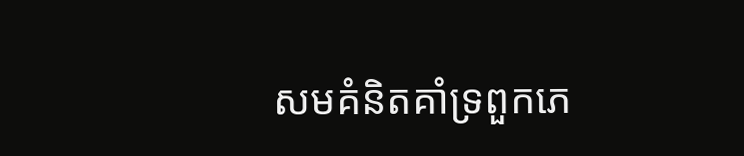សមគំនិតគាំទ្រពួកភេ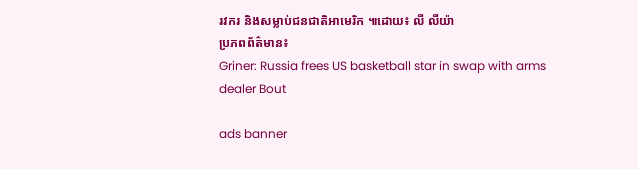រវករ និងសម្លាប់ជនជាតិអាមេរិក ៕ដោយ៖ លី លីយ៉ា
ប្រភពព័ត៌មាន៖
Griner: Russia frees US basketball star in swap with arms dealer Bout

ads banner